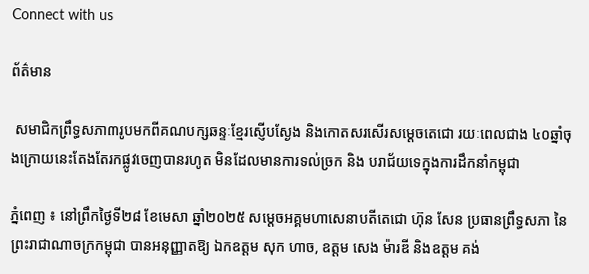Connect with us

ព័ត៌មាន

 សមាជិកព្រឹទ្ធសភា៣រូបមកពីគណបក្សឆន្ទៈខ្មែរស្ញើបស្ងែង និងកោតសរសើរសម្តេចតេជោ រយៈពេលជាង ៤០ឆ្នាំចុងក្រោយនេះតែងតែរកផ្លូវចេញបានរហូត មិនដែលមានការទល់ច្រក និង បរាជ័យទេក្នុងការដឹកនាំកម្ពុជា

ភ្នំពេញ ៖ នៅព្រឹកថ្ងៃទី២៨ ខែមេសា ឆ្នាំ២០២៥ សម្ដេចអគ្គមហាសេនាបតីតេជោ ហ៊ុន សែន ប្រធានព្រឹទ្ធសភា នៃព្រះរាជាណាចក្រកម្ពុជា បានអនុញ្ញាតឱ្យ ឯកឧត្តម សុក ហាច, ឧត្តម សេង ម៉ារឌី និងឧត្តម គង់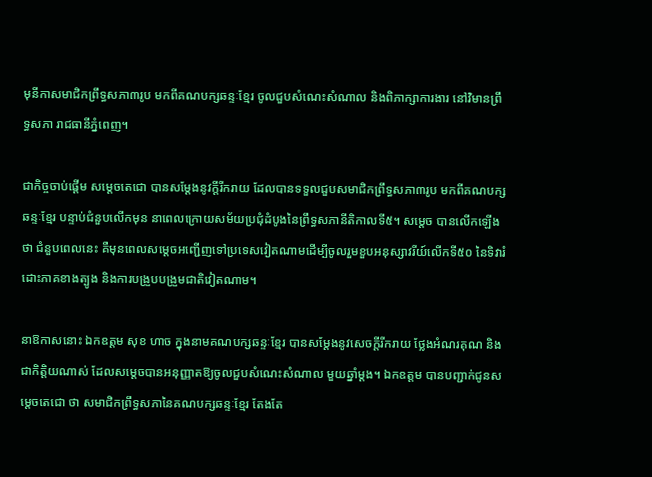មុនីកាសមាជិកព្រឹទ្ធសភា៣រូប មកពីគណបក្សឆន្ទៈខ្មែរ ចូលជួបសំណេះសំណាល និងពិភាក្សាការងារ នៅវិមានព្រឹទ្ធសភា រាជធានីភ្នំពេញ។

ជាកិច្ចចាប់ផ្តើម សម្តេចតេជោ បានសម្ដែងនូវក្តីរីករាយ ដែលបានទទួលជួបសមាជិកព្រឹទ្ធសភា៣រូប មកពីគណបក្សឆន្ទៈខ្មែរ បន្ទាប់ជំនួបលើកមុន នាពេលក្រោយសម័យប្រជុំដំបូងនៃព្រឹទ្ធសភានីតិកាលទី៥។ សម្តេច បានលើកឡើងថា ជំនួបពេលនេះ គឺមុនពេលសម្តេចអញ្ជើញទៅប្រទេសវៀតណាមដើម្បីចូលរួមខួបអនុស្សាវរីយ៍លើកទី៥០ នៃទិវារំដោះភាគខាងត្បូង និងការបង្រួបបង្រួមជាតិវៀតណាម។

នាឱកាសនោះ ឯកឧត្តម សុខ ហាច ក្នុងនាមគណបក្សឆន្ទៈខ្មែរ បានសម្ដែងនូវសេចក្តីរីករាយ ថ្លែងអំណរគុណ និងជាកិត្តិយណាស់ ដែលសម្តេចបានអនុញ្ញាតឱ្យចូលជួបសំណេះសំណាល មួយឆ្នាំម្តង។ ឯកឧត្តម បានបញ្ជាក់ជូនសម្តេចតេជោ ថា សមាជិកព្រឹទ្ធសភានៃគណបក្សឆន្ទៈខ្មែរ តែងតែ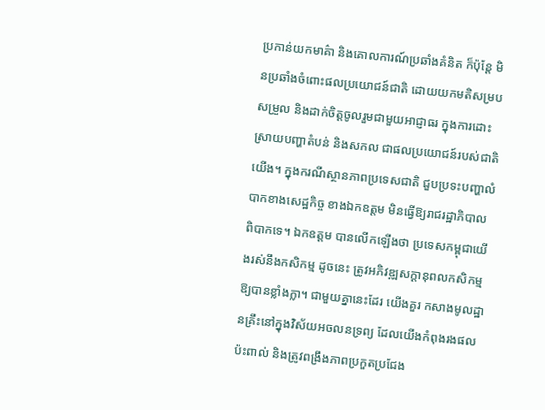ប្រកាន់យកមាគ៌ា និងគោលការណ៍ប្រឆាំងគំនិត ក៏ប៉ុន្តែ មិនប្រឆាំងចំពោះផលប្រយោជន៍ជាតិ ដោយយកមតិសម្របសម្រួល និងដាក់ចិត្តចូលរួមជាមួយអាជ្ញាធរ ក្នុងការដោះស្រាយបញ្ហាតំបន់ និងសកល ជាផលប្រយោជន៍របស់ជាតិយើង។ ក្នុងករណីស្ថានភាពប្រទេសជាតិ ជួបប្រទះបញ្ហាលំបាកខាងសេដ្ឋកិច្ច ខាងឯកឧត្តម មិនធ្វើឱ្យរាជរដ្ឋាភិបាលពិបាកទេ។ ឯកឧត្តម បានលើកឡើងថា ប្រទេសកម្ពុជាយើងរស់នឹងកសិកម្ម ដូចនេះ ត្រូវអភិវឌ្ឍសក្តានុពលកសិកម្ម ឱ្យបានខ្លាំងក្លា។ ជាមួយគ្នានេះដែរ យើងគួរ កសាងមូលដ្ឋានគ្រឹះនៅក្នុងវិស័យអចលនទ្រព្យ ដែលយើងកំពុងរងផលប៉ះពាល់ និងត្រូវពង្រឹងភាពប្រកួតប្រជែង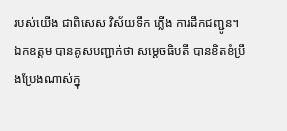របស់យើង ជាពិសេស វិស័យទឹក ភ្លើង ការដឹកជញ្ជូន។ ឯកឧត្តម បានគូសបញ្ជាក់ថា សម្តេចធិបតី បានខិតខំប្រឹងប្រែងណាស់ក្នុ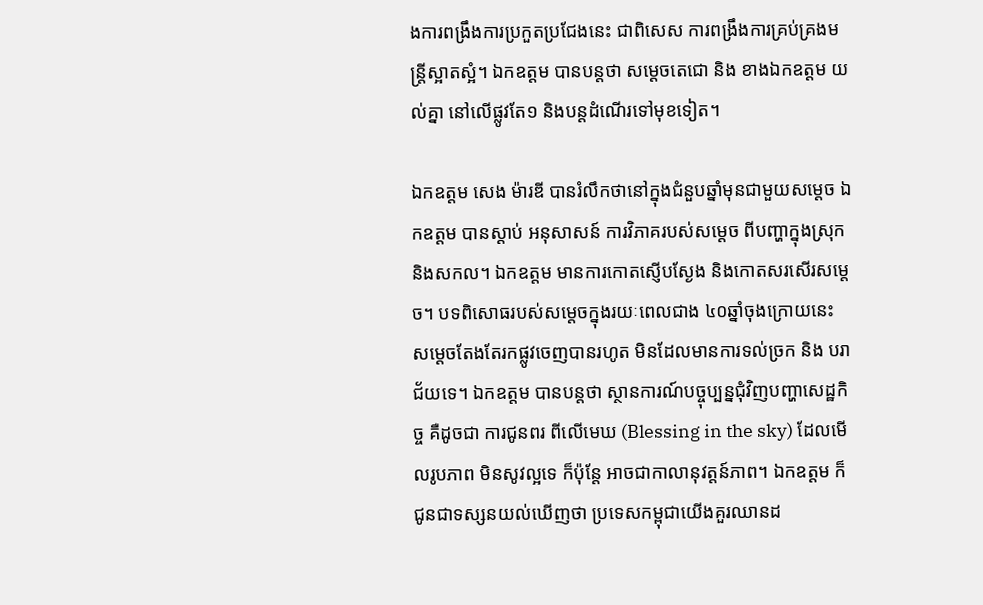ងការពង្រឹងការប្រកួតប្រជែងនេះ ជាពិសេស ការពង្រឹងការគ្រប់គ្រងមន្ត្រីស្អាតស្អំ។ ឯកឧត្តម បានបន្តថា សម្តេចតេជោ និង ខាងឯកឧត្តម យល់គ្នា នៅលើផ្លូវតែ១ និងបន្តដំណើរទៅមុខទៀត។

ឯកឧត្តម សេង ម៉ារឌី បានរំលឹកថានៅក្នុងជំនួបឆ្នាំមុនជាមួយសម្តេច ឯកឧត្តម បានស្តាប់ អនុសាសន៍ ការវិភាគរបស់សម្តេច ពីបញ្ហាក្នុងស្រុក និងសកល។ ឯកឧត្តម មានការកោតស្ញើបស្ងែង និងកោតសរសើរសម្តេច។ បទពិសោធរបស់សម្តេចក្នុងរយៈពេលជាង ៤០ឆ្នាំចុងក្រោយនេះ សម្តេចតែងតែរកផ្លូវចេញបានរហូត មិនដែលមានការទល់ច្រក និង បរាជ័យទេ។ ឯកឧត្តម បានបន្តថា ស្ថានការណ៍បច្ចុប្បន្នជុំវិញបញ្ហាសេដ្ឋកិច្ច គឺដូចជា ការជូនពរ ពីលើមេឃ (Blessing in the sky) ដែលមើលរូបភាព មិនសូវល្អទេ ក៏ប៉ុន្តែ អាចជាកាលានុវត្តន៍ភាព។ ឯកឧត្តម ក៏ជូនជាទស្សនយល់ឃើញថា ប្រទេសកម្ពុជាយើងគួរឈានដ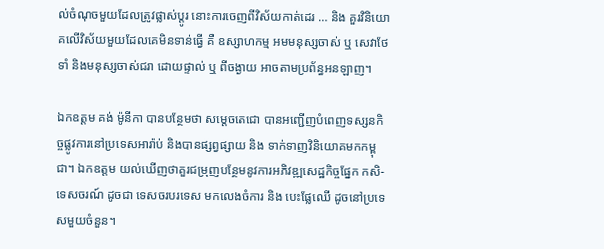ល់ចំណុចមួយដែលត្រូវផ្លាស់ប្តូរ នោះការចេញពីវិស័យកាត់ដេរ … និង គួរវិនិយោគលើវិស័យមួយដែលគេមិនទាន់ធ្វើ គឺ ឧស្សាហកម្ម អមមនុស្សចាស់ ឬ សេវាថែទាំ និងមនុស្សចាស់ជរា ដោយផ្ទាល់ ឬ ពីចង្ងាយ អាចតាមប្រព័ន្ធអនឡាញ។

ឯកឧត្តម គង់ ម៉ូនីកា បានបន្ថែមថា សម្តេចតេជោ បានអញ្ជើញបំពេញទស្សនកិច្ចផ្លូវការនៅប្រទេសអារ៉ាប់ និងបានផ្សព្វផ្សាយ និង ទាក់ទាញវិនិយោគមកកម្ពុជា។ ឯកឧត្តម យល់ឃើញថាគួរជម្រុញបន្ថែមនូវការអភិវឌ្ឍសេដ្ឋកិច្ចផ្នែក កសិ-ទេសចរណ៍ ដូចជា ទេសចរបរទេស មកលេងចំការ និង បេះផ្លែឈើ ដូចនៅប្រទេសមួយចំនួន។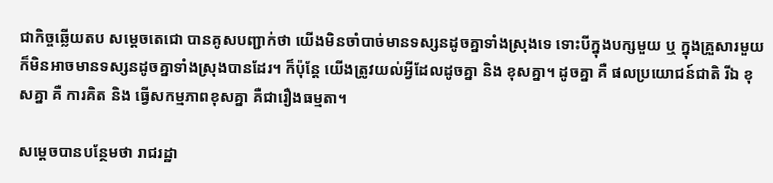ជាកិច្ចឆ្លើយតប សម្តេចតេជោ បានគូសបញ្ជាក់ថា យើងមិនចាំបាច់មានទស្សនដូចគ្នាទាំងស្រុងទេ ទោះបីក្នុងបក្សមួយ ឬ ក្នុងគ្រួសារមួយ ក៏មិនអាចមានទស្សនដូចគ្នាទាំងស្រុងបានដែរ។ ក៏ប៉ុន្តែ យើងត្រូវយល់អ្វីដែលដូចគ្នា និង ខុសគ្នា។ ដូចគ្នា គឺ ផលប្រយោជន៍ជាតិ រីឯ ខុសគ្នា គឺ ការគិត និង ធ្វើសកម្មភាពខុសគ្នា គឺជារឿងធម្មតា។

សម្តេចបានបន្ថែមថា រាជរដ្ឋា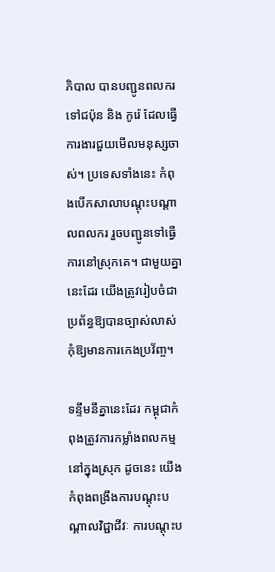ភិបាល បានបញ្ជូនពលករទៅជប៉ុន និង កូរ៉េ ដែលធ្វើការងារជួយមើលមនុស្សចាស់។ ប្រទេសទាំងនេះ កំពុងបើកសាលាបណ្តុះបណ្តាលពលករ រួចបញ្ជូនទៅធ្វើការនៅស្រុកគេ។ ជាមួយគ្នានេះដែរ យើងត្រូវរៀបចំជាប្រព័ន្ធឱ្យបានច្បាស់លាស់ កុំឱ្យមានការកេងប្រវ័ញ្ច។

ទន្ទឹមនឹគ្នានេះដែរ កម្ពុជាកំពុងត្រូវការកម្លាំងពលកម្មនៅក្នុងស្រុក ដូចនេះ យើងកំពុងពង្រឹងការបណ្តុះបណ្តាលវិជ្ជាជីវៈ ការបណ្តុះប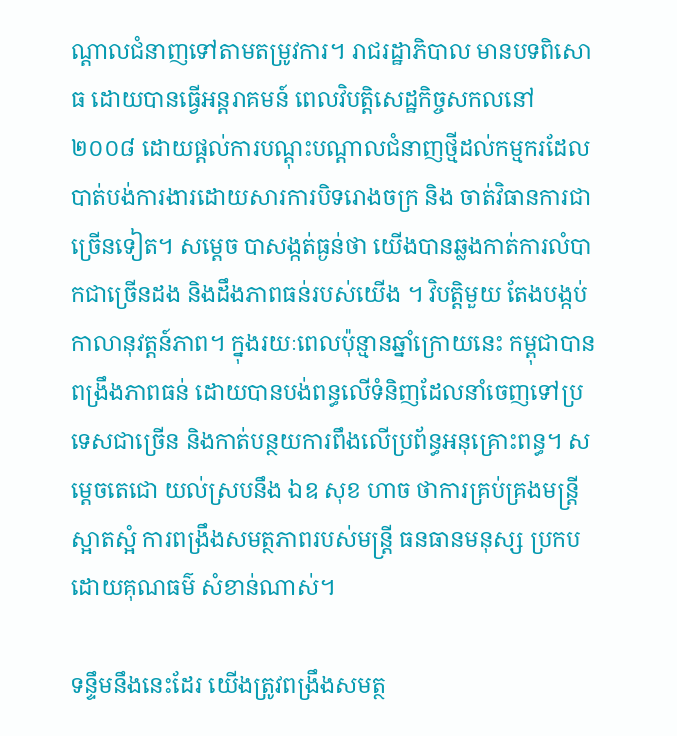ណ្តាលជំនាញទៅតាមតម្រូវការ។ រាជរដ្ឋាភិបាល មានបទពិសោធ ដោយបានធ្វើអន្តរាគមន៍ ពេលវិបត្តិសេដ្ឋកិច្ចសកលនៅ ២០០៨ ដោយផ្តល់ការបណ្តុះបណ្តាលជំនាញថ្មីដល់កម្មករដែលបាត់បង់ការងារដោយសារការបិទរោងចក្រ និង ចាត់វិធានការជាច្រើនទៀត។ សម្តេច បាសង្កត់ធ្ងន់ថា យើងបានឆ្លងកាត់ការលំបាកជាច្រើនដង និងដឹងភាពធន់របស់យើង ។ វិបត្តិមួយ តែងបង្កប់កាលានុវត្តន៍ភាព។ ក្នុងរយៈពេលប៉ុន្មានឆ្នាំក្រោយនេះ កម្ពុជាបានពង្រឹងភាពធន់ ដោយបានបង់ពន្ធលើទំនិញដែលនាំចេញទៅប្រទេសជាច្រើន និងកាត់បន្ថយការពឹងលើប្រព័ន្ធអនុគ្រោះពន្ធ។ សម្តេចតេជោ យល់ស្របនឹង ឯឧ សុខ ហាច ថាការគ្រប់គ្រងមន្ត្រីស្អាតស្អំ ការពង្រឹងសមត្ថភាពរបស់មន្ត្រី ធនធានមនុស្ស ប្រកបដោយគុណធម៌ សំខាន់ណាស់។

ទន្ទឹមនឹងនេះដែរ យើងត្រូវពង្រឹងសមត្ថ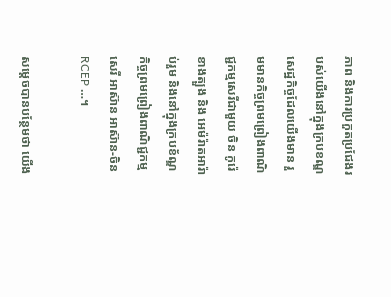ភាព និងការប្រកួតប្រជែងរបស់យើងនៅក្នុងក្របខណ្ឌសេដ្ឋកិច្ចដែលយើងមាន រួមមានកិច្ចព្រមព្រៀងពាណិជ្ជកម្មសេរីជាមួយ ចិន កូរ៉េខាងត្បួង និង អេម៉រ៉ាតអារ៉ាប់រួម និងនៅក្នុងក្របខ័ណ្ឌ កិច្ចព្រមព្រៀងពាណិជ្ជកម្មសេរី អាស៊ាន អាស៊ាន-ចិន RCEP …។

សម្តេចបានបន្ថែមថា យើង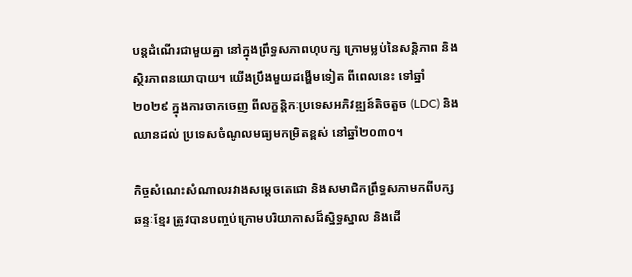បន្តដំណើរជាមួយគ្នា នៅក្នុងព្រឹទ្ធសភាពហុបក្ស ក្រោមម្លប់នៃសន្តិភាព និង ស្ថិរភាពនយោបាយ។ យើងប្រឹងមួយដង្ហើមទៀត ពីពេលនេះ ទៅឆ្នាំ២០២៩ ក្នុងការចាកចេញ ពីលក្ខន្តិកៈប្រទេសអភិវឌ្ឍន៍តិចតួច (LDC) និង ឈានដល់ ប្រទេសចំណូលមធ្យមកម្រិតខ្ពស់ នៅឆ្នាំ២០៣០។

កិច្ចសំណេះសំណាលរវាងសម្តេចតេជោ និងសមាជិកព្រឹទ្ធសភាមកពីបក្សឆន្ទៈខ្មែរ ត្រូវបានបញ្ចប់ក្រោមបរិយាកាសដ៏ស្និទ្ធស្នាល និងដើ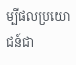ម្បីផលប្រយោជន៍ជា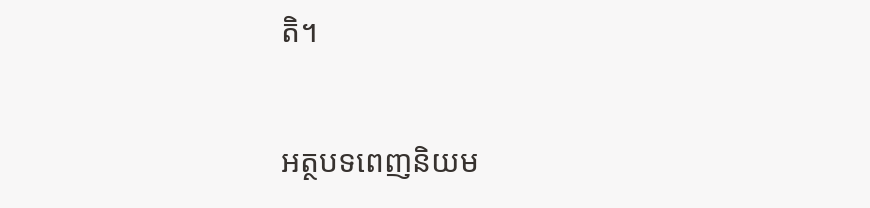តិ។

អត្ថបទពេញនិយម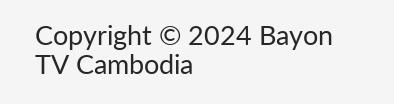Copyright © 2024 Bayon TV Cambodia